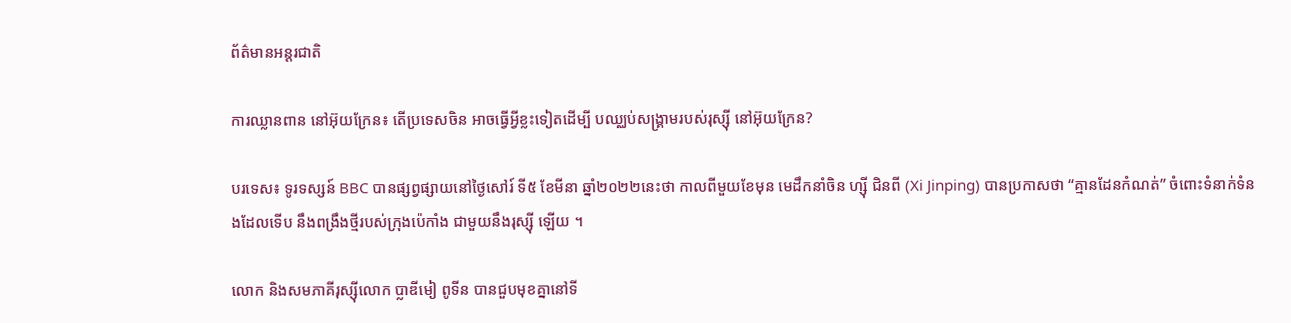ព័ត៌មានអន្តរជាតិ

ការឈ្លានពាន នៅអ៊ុយក្រែន៖ តើប្រទេសចិន អាចធ្វើអ្វីខ្លះទៀតដើម្បី បឈ្ឈប់សង្គ្រាមរបស់រុស្ស៊ី នៅអ៊ុយក្រែន?

បរទេស៖ ទូរទស្សន៍ BBC បានផ្សព្វផ្សាយនៅថ្ងៃសៅរ៍ ទី៥ ខែមីនា ឆ្នាំ២០២២នេះថា កាលពីមួយខែមុន មេដឹកនាំចិន ហ្ស៊ី ជិនពី (Xi Jinping) បានប្រកាសថា “គ្មានដែនកំណត់” ចំពោះទំនាក់ទំនងដែលទើប នឹងពង្រឹងថ្មីរបស់ក្រុងប៉េកាំង ជាមួយនឹងរុស្ស៊ី ឡើយ ។

លោក និងសមភាគីរុស្ស៊ីលោក ប្លាឌីមៀ ពូទីន បានជួបមុខគ្នានៅទី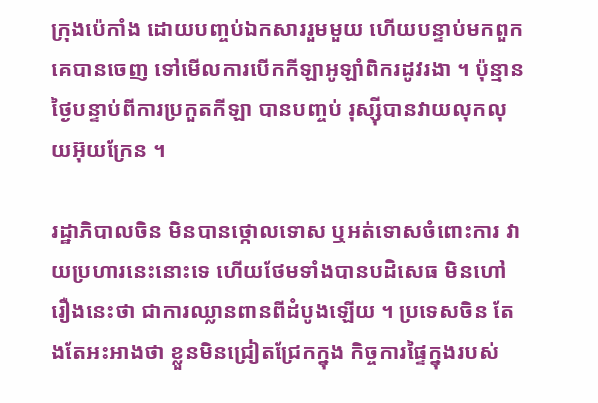ក្រុងប៉េកាំង ដោយបញ្ចប់ឯកសាររួមមួយ ហើយបន្ទាប់មកពួកគេបានចេញ ទៅមើលការបើកកីឡាអូឡាំពិករដូវរងា ។ ប៉ុន្មានថ្ងៃបន្ទាប់ពីការប្រកួតកីឡា បានបញ្ចប់ រុស្ស៊ីបានវាយលុកលុយអ៊ុយក្រែន ។

រដ្ឋាភិបាលចិន មិនបានថ្កោលទោស ឬអត់ទោសចំពោះការ វាយប្រហារនេះនោះទេ ហើយថែមទាំងបានបដិសេធ មិនហៅរឿងនេះថា ជាការឈ្លានពានពីដំបូងឡើយ ។ ប្រទេសចិន តែងតែអះអាងថា ខ្លួនមិនជ្រៀតជ្រែកក្នុង កិច្ចការផ្ទៃក្នុងរបស់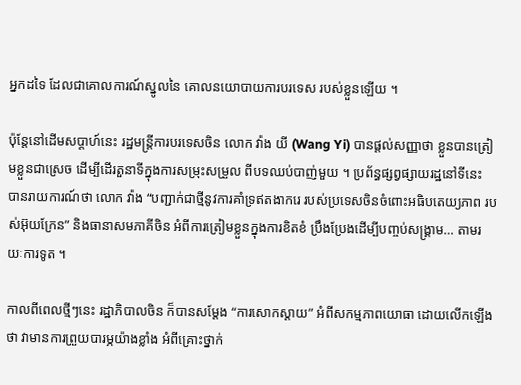អ្នកដទៃ ដែលជាគោលការណ៍ស្នូលនៃ គោលនយោបាយការបរទេស របស់ខ្លួនឡើយ ។

ប៉ុន្តែនៅដើមសប្តាហ៍នេះ រដ្ឋមន្ត្រីការបរទេសចិន លោក វ៉ាង យី (Wang Yi) បានផ្តល់សញ្ញាថា ខ្លួនបានត្រៀមខ្លួនជាស្រេច ដើម្បីដើរតួនាទីក្នុងការសម្រុះសម្រួល ពីបទឈប់បាញ់មួយ ។ ប្រព័ន្ធផ្សព្វផ្សាយរដ្ឋនៅទីនេះ បានរាយការណ៍ថា លោក វ៉ាង “បញ្ជាក់ជាថ្មីនូវការគាំទ្រឥតងាករេ របស់ប្រទេសចិនចំពោះអធិបតេយ្យភាព របស់អ៊ុយក្រែន” និងធានាសមភាគីចិន អំពីការត្រៀមខ្លួនក្នុងការខិតខំ ប្រឹងប្រែងដើម្បីបញ្ចប់សង្គ្រាម… តាមរយៈការទូត ។

កាលពីពេលថ្មីៗនេះ រដ្ឋាភិបាលចិន ក៏បានសម្តែង “ការសោកស្តាយ” អំពីសកម្មភាពយោធា ដោយលើកឡើងថា វាមានការព្រួយបារម្ភយ៉ាងខ្លាំង អំពីគ្រោះថ្នាក់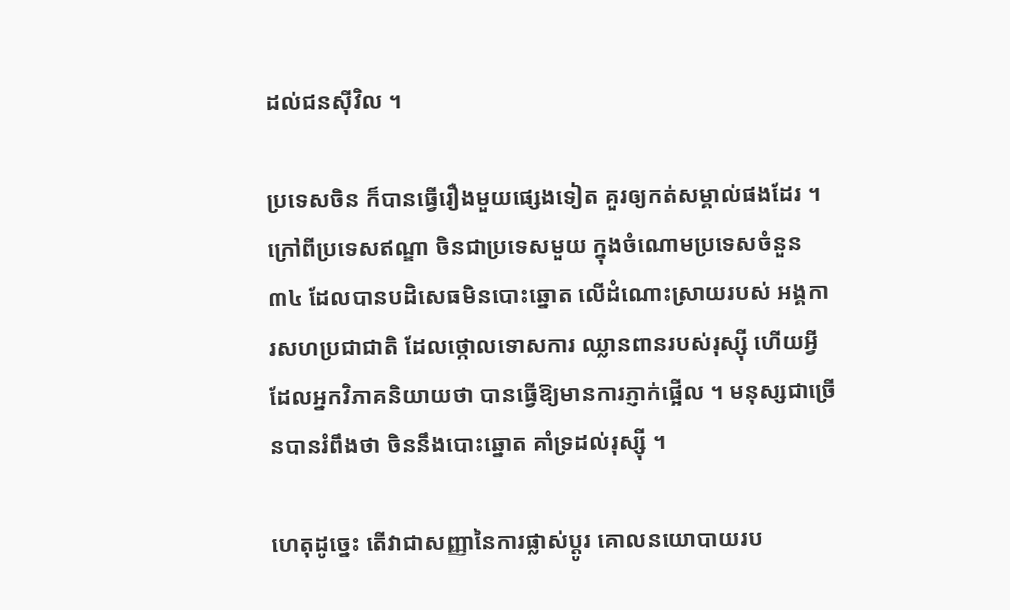ដល់ជនស៊ីវិល ។

ប្រទេសចិន ក៏បានធ្វើរឿងមួយផ្សេងទៀត គួរឲ្យកត់សម្គាល់ផងដែរ ។ ក្រៅពីប្រទេសឥណ្ឌា ចិនជាប្រទេសមួយ ក្នុងចំណោមប្រទេសចំនួន៣៤ ដែលបានបដិសេធមិនបោះឆ្នោត លើដំណោះស្រាយរបស់ អង្គការសហប្រជាជាតិ ដែលថ្កោលទោសការ ឈ្លានពានរបស់រុស្ស៊ី ហើយអ្វីដែលអ្នកវិភាគនិយាយថា បានធ្វើឱ្យមានការភ្ញាក់ផ្អើល ។ មនុស្សជាច្រើនបានរំពឹងថា ចិននឹងបោះឆ្នោត គាំទ្រដល់រុស្ស៊ី ។

ហេតុដូច្នេះ តើវាជាសញ្ញានៃការផ្លាស់ប្តូរ គោលនយោបាយរប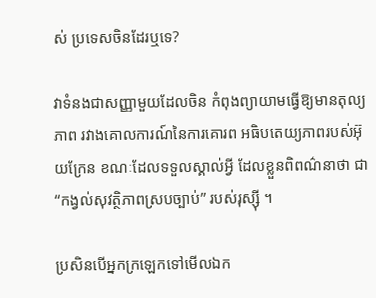ស់ ប្រទេសចិនដែរឬទេ?

វាទំនងជាសញ្ញាមួយដែលចិន កំពុងព្យាយាមធ្វើឱ្យមានតុល្យភាព រវាងគោលការណ៍នៃការគោរព អធិបតេយ្យភាពរបស់អ៊ុយក្រែន ខណៈដែលទទួលស្គាល់អ្វី ដែលខ្លួនពិពណ៌នាថា ជា “កង្វល់សុវត្ថិភាពស្របច្បាប់” របស់រុស្ស៊ី ។

ប្រសិនបើអ្នកក្រឡេកទៅមើលឯក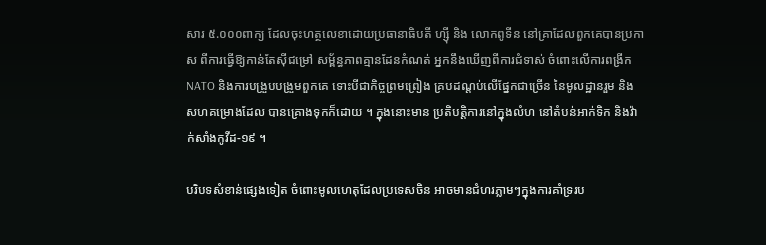សារ ៥.០០០ពាក្យ ដែលចុះហត្ថលេខាដោយប្រធានាធិបតី ហ្ស៊ី និង លោកពូទីន នៅគ្រាដែលពួកគេបានប្រកាស ពីការធ្វើឱ្យកាន់តែស៊ីជម្រៅ សម្ព័ន្ធភាពគ្មានដែនកំណត់ អ្នកនឹងឃើញពីការជំទាស់ ចំពោះលើការពង្រីក NATO និងការបង្រួបបង្រួមពួកគេ ទោះបីជាកិច្ចព្រមព្រៀង គ្របដណ្តប់លើផ្នែកជាច្រើន នៃមូលដ្ឋានរួម និងសហគម្រោងដែល បានគ្រោងទុកក៏ដោយ ។ ក្នុងនោះមាន ប្រតិបត្តិការនៅក្នុងលំហ នៅតំបន់អាក់ទិក និងវ៉ាក់សាំងកូវីដ-១៩ ។

បរិបទសំខាន់ផ្សេងទៀត ចំពោះមូលហេតុដែលប្រទេសចិន អាចមានជំហរភ្លាមៗក្នុងការគាំទ្ររប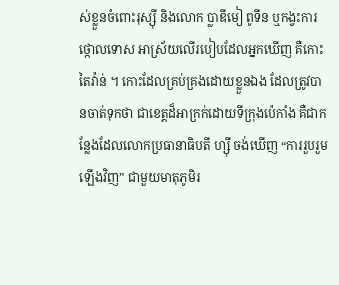ស់ខ្លួនចំពោះរុស្ស៊ី និងលោក ប្លាឌីមៀ ពូទីន ឬកង្វះការថ្កោលទោស អាស្រ័យលើរបៀបដែលអ្នកឃើញ គឺកោះតៃវ៉ាន់ ។ កោះដែលគ្រប់គ្រងដោយខ្លួនឯង ដែលត្រូវបានចាត់ទុកថា ជាខេត្តដ៏អាក្រក់ដោយទីក្រុងប៉េកាំង គឺជាកន្លែងដែលលោកប្រធានាធិបតី ហ្ស៊ី ចង់ឃើញ “ការរួបរួមឡើងវិញ” ជាមួយមាតុភូមិរ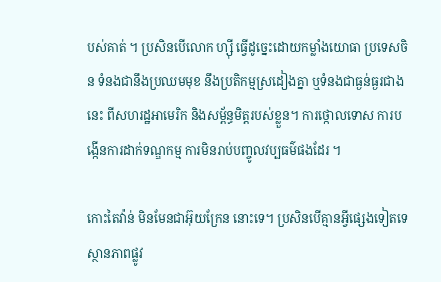បស់គាត់ ។ ប្រសិនបើលោក ហ្ស៊ី ធ្វើដូច្នេះដោយកម្លាំងយោធា ប្រទេសចិន ទំនងជានឹងប្រឈមមុខ នឹងប្រតិកម្មស្រដៀងគ្នា ឬទំនងជាធ្ងន់ធ្ងរជាងនេះ ពីសហរដ្ឋអាមេរិក និងសម្ព័ន្ធមិត្តរបស់ខ្លួន។ ការថ្កោលទោស ការបង្កើនការដាក់ទណ្ឌកម្ម ការមិនរាប់បញ្ចូលវប្បធម៌ផងដែរ ។

កោះតៃវ៉ាន់ មិនមែនជាអ៊ុយក្រែន នោះទេ។ ប្រសិនបើគ្មានអ្វីផ្សេងទៀតទេ ស្ថានភាពផ្លូវ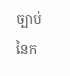ច្បាប់នៃក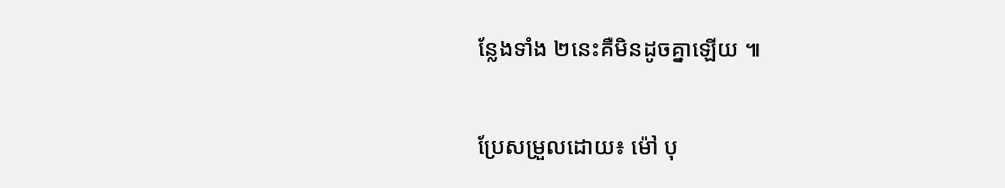ន្លែងទាំង ២នេះគឺមិនដូចគ្នាឡើយ ៕

ប្រែសម្រួលដោយ៖ ម៉ៅ បុ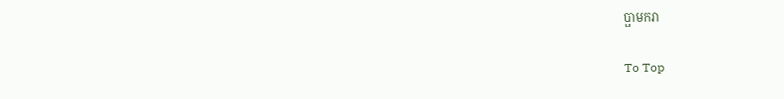ប្ផាមករា

To Top